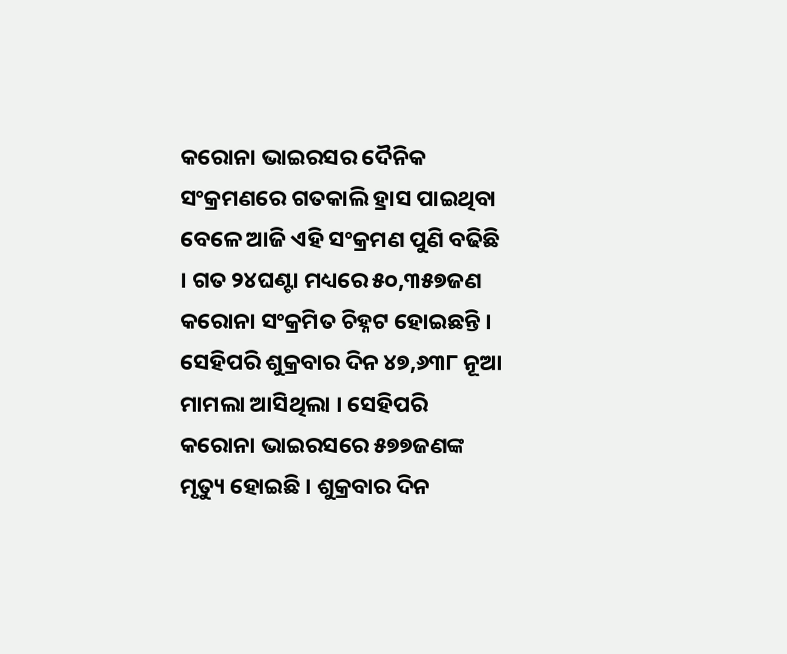କରୋନା ଭାଇରସର ଦୈନିକ ସଂକ୍ରମଣରେ ଗତକାଲି ହ୍ରାସ ପାଇଥିବା ବେଳେ ଆଜି ଏହି ସଂକ୍ରମଣ ପୁଣି ବଢିଛି । ଗତ ୨୪ଘଣ୍ଟା ମଧ୍ୟରେ ୫୦,୩୫୭ଜଣ କରୋନା ସଂକ୍ରମିତ ଚିହ୍ନଟ ହୋଇଛନ୍ତି । ସେହିପରି ଶୁକ୍ରବାର ଦିନ ୪୭,୬୩୮ ନୂଆ ମାମଲା ଆସିଥିଲା । ସେହିପରି କରୋନା ଭାଇରସରେ ୫୭୭ଜଣଙ୍କ ମୃତ୍ୟୁ ହୋଇଛି । ଶୁକ୍ରବାର ଦିନ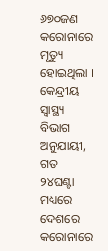୬୭୦ଜଣ କରୋନାରେ ମୃତ୍ୟୁ ହୋଇଥିଲା । କେନ୍ଦ୍ରୀୟ ସ୍ୱାସ୍ଥ୍ୟ ବିଭାଗ ଅନୁଯାୟୀ, ଗତ ୨୪ଘଣ୍ଟା ମଧ୍ୟରେ ଦେଶରେ କରୋନାରେ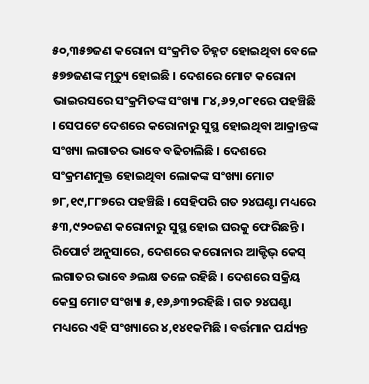୫୦,୩୫୭ଜଣ କରୋନା ସଂକ୍ରମିତ ଚିହ୍ନଟ ହୋଇଥିବା ବେଳେ ୫୭୭ଜଣଙ୍କ ମୃତ୍ୟୁ ହୋଇଛି । ଦେଶରେ ମୋଟ କରୋନା ଭାଇରସରେ ସଂକ୍ରମିତଙ୍କ ସଂଖ୍ୟା ୮୪,୬୨,୦୮୧ରେ ପହଞ୍ଚିଛି । ସେପଟେ ଦେଶରେ କରୋନାରୁ ସୁସ୍ଥ ହୋଇଥିବା ଆକ୍ରାନ୍ତଙ୍କ ସଂଖ୍ୟା ଲଗାତର ଭାବେ ବଢିଚାଲିଛି । ଦେଶରେ ସଂକ୍ରମଣମୁକ୍ତ ହୋଇଥିବା ଲୋକଙ୍କ ସଂଖ୍ୟା ମୋଟ ୭୮,୧୯,୮୮୭ରେ ପହଞ୍ଚିଛି । ସେହିପରି ଗତ ୨୪ଘଣ୍ଟା ମଧ୍ୟରେ ୫୩,୯୨୦ଜଣ କରୋନାରୁ ସୁସ୍ଥ ହୋଇ ଘରକୁ ଫେରିଛନ୍ତି ।
ରିପୋର୍ଟ ଅନୁସାରେ, ଦେଶରେ କରୋନାର ଆକ୍ଟିଭ୍ କେସ୍ ଲଗାତର ଭାବେ ୬ଲକ୍ଷ ତଳେ ରହିଛି । ଦେଶରେ ସକ୍ରିୟ କେସ୍ର ମୋଟ ସଂଖ୍ୟା ୫,୧୬,୬୩୨ରହିଛି । ଗତ ୨୪ଘଣ୍ଟା ମଧ୍ୟରେ ଏହି ସଂଖ୍ୟାରେ ୪,୧୪୧କମିଛି । ବର୍ତ୍ତମାନ ପର୍ଯ୍ୟନ୍ତ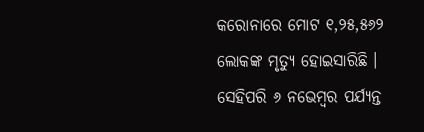କରୋନାରେ ମୋଟ ୧,୨୫,୫୬୨ ଲୋକଙ୍କ ମୃତ୍ୟୁ ହୋଇସାରିଛି । ସେହିପରି ୬ ନଭେମ୍ବର ପର୍ଯ୍ୟନ୍ତ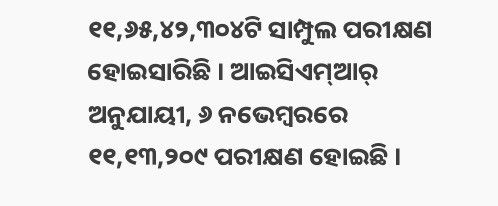୧୧,୬୫,୪୨,୩୦୪ଟି ସାମ୍ପୁଲ ପରୀକ୍ଷଣ ହୋଇସାରିଛି । ଆଇସିଏମ୍ଆର୍ ଅନୁଯାୟୀ, ୬ ନଭେମ୍ବରରେ ୧୧,୧୩,୨୦୯ ପରୀକ୍ଷଣ ହୋଇଛି ।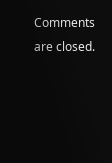Comments are closed.